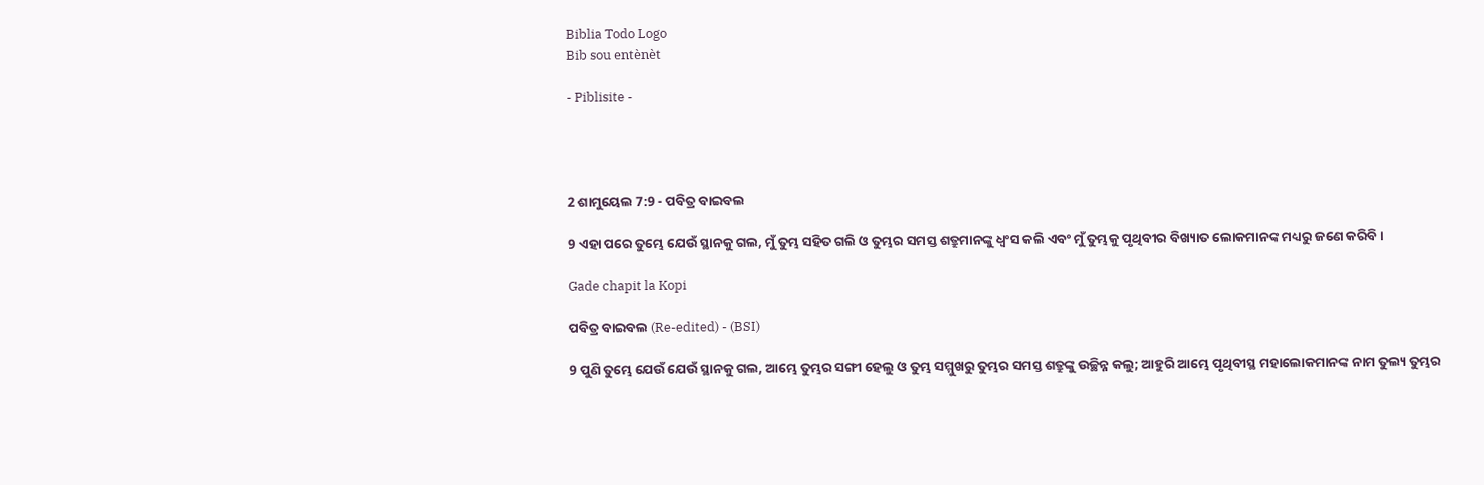Biblia Todo Logo
Bib sou entènèt

- Piblisite -




2 ଶାମୁୟେଲ 7:9 - ପବିତ୍ର ବାଇବଲ

9 ଏହା ପରେ ତୁମ୍ଭେ ଯେଉଁ ସ୍ଥାନକୁ ଗଲ, ମୁଁ ତୁମ୍ଭ ସହିତ ଗଲି ଓ ତୁମ୍ଭର ସମସ୍ତ ଶତ୍ରୁମାନଙ୍କୁ ଧ୍ୱଂସ କଲି ଏବଂ ମୁଁ ତୁମ୍ଭକୁ ପୃଥିବୀର ବିଖ୍ୟାତ ଲୋକମାନଙ୍କ ମଧ୍ୟରୁ ଜଣେ କରିବି।

Gade chapit la Kopi

ପବିତ୍ର ବାଇବଲ (Re-edited) - (BSI)

9 ପୁଣି ତୁମ୍ଭେ ଯେଉଁ ଯେଉଁ ସ୍ଥାନକୁ ଗଲ, ଆମ୍ଭେ ତୁମ୍ଭର ସଙ୍ଗୀ ହେଲୁ ଓ ତୁମ୍ଭ ସମ୍ମୁଖରୁ ତୁମ୍ଭର ସମସ୍ତ ଶତ୍ରୁଙ୍କୁ ଉଚ୍ଛିନ୍ନ କଲୁ; ଆହୁରି ଆମ୍ଭେ ପୃଥିବୀସ୍ଥ ମହାଲୋକମାନଙ୍କ ନାମ ତୁଲ୍ୟ ତୁମ୍ଭର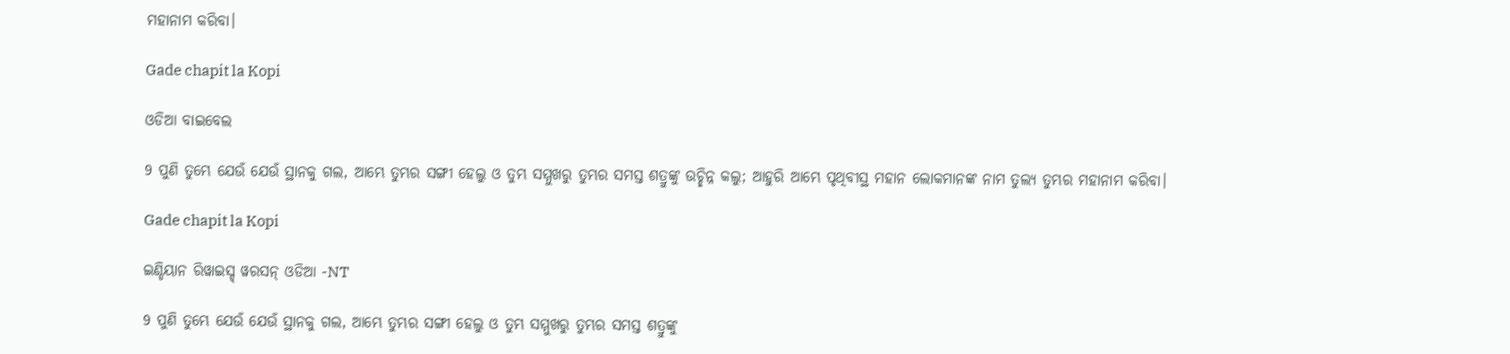ମହାନାମ କରିବା।

Gade chapit la Kopi

ଓଡିଆ ବାଇବେଲ

9 ପୁଣି ତୁମ୍ଭେ ଯେଉଁ ଯେଉଁ ସ୍ଥାନକୁ ଗଲ, ଆମ୍ଭେ ତୁମ୍ଭର ସଙ୍ଗୀ ହେଲୁ ଓ ତୁମ୍ଭ ସମ୍ମୁଖରୁ ତୁମ୍ଭର ସମସ୍ତ ଶତ୍ରୁଙ୍କୁ ଉଚ୍ଛିନ୍ନ କଲୁ; ଆହୁରି ଆମ୍ଭେ ପୃଥିବୀସ୍ଥ ମହାନ ଲୋକମାନଙ୍କ ନାମ ତୁଲ୍ୟ ତୁମ୍ଭର ମହାନାମ କରିବା।

Gade chapit la Kopi

ଇଣ୍ଡିୟାନ ରିୱାଇସ୍ଡ୍ ୱରସନ୍ ଓଡିଆ -NT

9 ପୁଣି ତୁମ୍ଭେ ଯେଉଁ ଯେଉଁ ସ୍ଥାନକୁ ଗଲ, ଆମ୍ଭେ ତୁମ୍ଭର ସଙ୍ଗୀ ହେଲୁ ଓ ତୁମ୍ଭ ସମ୍ମୁଖରୁ ତୁମ୍ଭର ସମସ୍ତ ଶତ୍ରୁଙ୍କୁ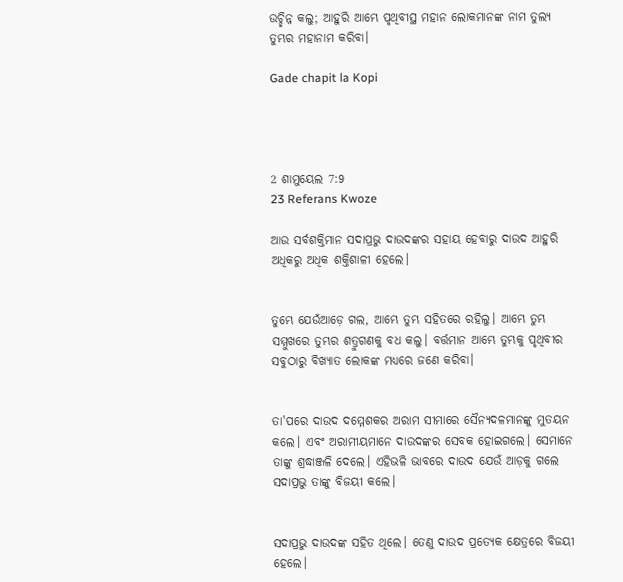ଉଚ୍ଛିନ୍ନ କଲୁ; ଆହୁରି ଆମ୍ଭେ ପୃଥିବୀସ୍ଥ ମହାନ ଲୋକମାନଙ୍କ ନାମ ତୁଲ୍ୟ ତୁମ୍ଭର ମହାନାମ କରିବା।

Gade chapit la Kopi




2 ଶାମୁୟେଲ 7:9
23 Referans Kwoze

ଆଉ ସର୍ବଶକ୍ତିମାନ ସଦାପ୍ରଭୁ ଦାଉଦଙ୍କର ସହାୟ ହେବାରୁ ଦାଉଦ ଆହୁରି ଅଧିକରୁ ଅଧିକ ଶକ୍ତିଶାଳୀ ହେଲେ।


ତୁମ୍ଭେ ଯେଉଁଆଡ଼େ ଗଲ, ଆମ୍ଭେ ତୁମ୍ଭ ସହିତରେ ରହିଲୁ। ଆମ୍ଭେ ତୁମ୍ଭ ସମ୍ମୁଖରେ ତୁମ୍ଭର ଶତ୍ରୁଗଣକୁ ବଧ କଲୁ। ବର୍ତ୍ତମାନ ଆମ୍ଭେ ତୁମ୍ଭକୁ ପୃଥିବୀର ସବୁଠାରୁ ବିଖ୍ୟାତ ଲୋକଙ୍କ ମଧ୍ୟରେ ଜଣେ କରିବା।


ତା'ପରେ ଦାଉଦ ଦମ୍ମେଶକର ଅରାମ ସୀମାରେ ସୈନ୍ୟଦଳମାନଙ୍କୁ ମୁତୟନ କଲେ। ଏବଂ ଅରାମୀୟମାନେ ଦାଉଦଙ୍କର ସେବକ ହୋଇଗଲେ। ସେମାନେ ତାଙ୍କୁ ଶ୍ରଦ୍ଧାଞ୍ଜଳି ଦେଲେ। ଏହିଭଳି ଭାବରେ ଦାଉଦ ଯେଉଁ ଆଡ଼କୁ ଗଲେ ସଦାପ୍ରଭୁ ତାଙ୍କୁ ବିଜୟୀ କଲେ।


ସଦାପ୍ରଭୁ ଦାଉଦଙ୍କ ସହିତ ଥିଲେ। ତେଣୁ ଦାଉଦ ପ୍ରତ୍ୟେକ କ୍ଷେତ୍ରରେ ବିଜୟୀ ହେଲେ।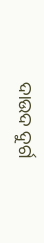ଦାଉଦ ଦୁର୍ଗ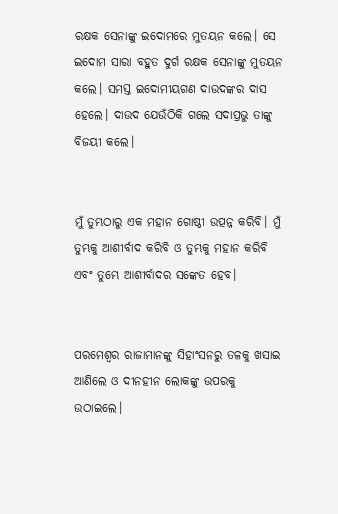ରକ୍ଷକ ସେନାଙ୍କୁ ଇଦୋମରେ ମୁତୟନ କଲେ। ସେ ଇଦୋମ ସାରା ବହୁତ ଦୁର୍ଗ ରକ୍ଷକ ସେନାଙ୍କୁ ମୁତୟନ କଲେ। ସମସ୍ତ ଇଦୋମୀୟଗଣ ଦାଉଦଙ୍କର ଦାସ ହେଲେ। ଦାଉଦ ଯେଉଁଠିକି ଗଲେ ସଦାପ୍ରଭୁ ତାଙ୍କୁ ବିଜୟୀ କଲେ।


ମୁଁ ତୁମ୍ଭଠାରୁ ଏକ ମହାନ ଗୋଷ୍ଠୀ ଉତ୍ପନ୍ନ କରିବି। ମୁଁ ତୁମ୍ଭକୁ ଆଶୀର୍ବାଦ କରିବି ଓ ତୁମ୍ଭକୁ ମହାନ କରିବି ଏବଂ ତୁମ୍ଭେ ଆଶୀର୍ବାଦର ସଙ୍କେତ ହେବ।


ପରମେଶ୍ୱର ରାଜାମାନଙ୍କୁ ସିହାଂସନରୁ ତଳକୁ ଖସାଇ ଆଣିଲେ ଓ ଦୀନହୀନ ଲୋକଙ୍କୁ ଉପରକୁ ଉଠାଇଲେ।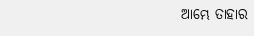ଆମ୍ଭେ ତାହାର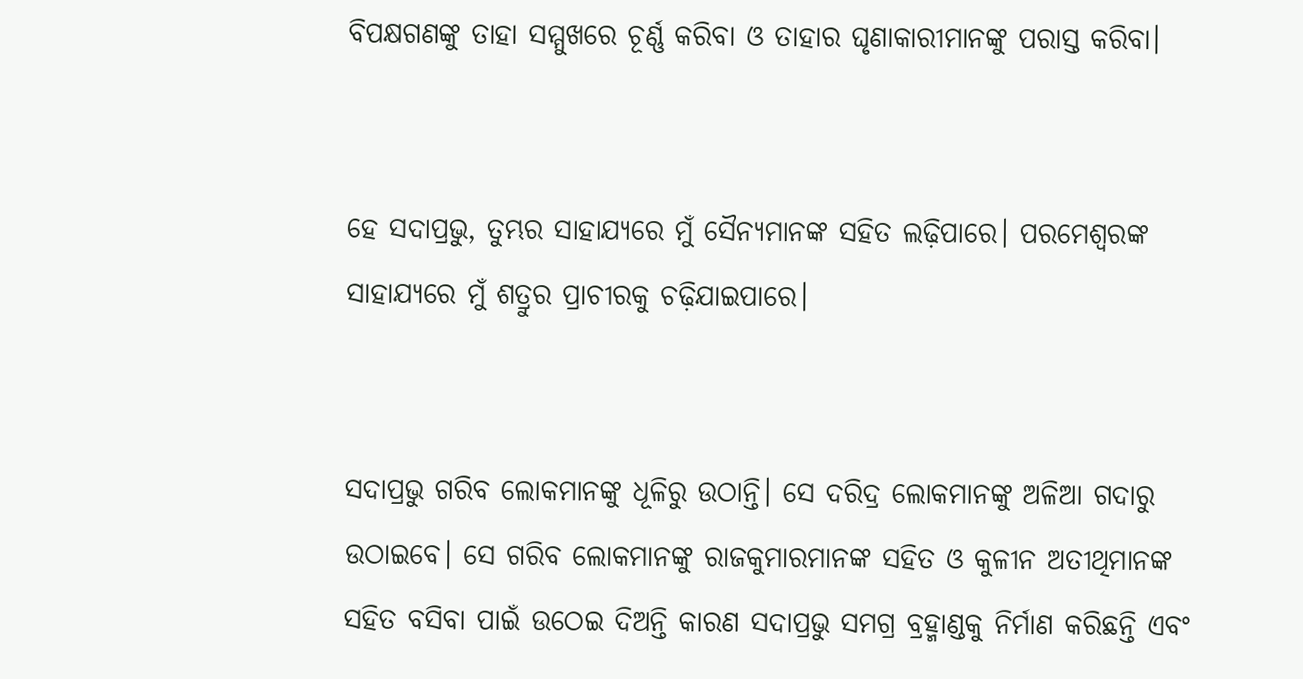ବିପକ୍ଷଗଣଙ୍କୁ ତାହା ସମ୍ମୁଖରେ ଚୂର୍ଣ୍ଣ କରିବା ଓ ତାହାର ଘୃଣାକାରୀମାନଙ୍କୁ ପରାସ୍ତ କରିବା।


ହେ ସଦାପ୍ରଭୁ, ତୁମ୍ଭର ସାହାଯ୍ୟରେ ମୁଁ ସୈନ୍ୟମାନଙ୍କ ସହିତ ଲଢ଼ିପାରେ। ପରମେଶ୍ୱରଙ୍କ ସାହାଯ୍ୟରେ ମୁଁ ଶତ୍ରୁର ପ୍ରାଚୀରକୁ ଚଢ଼ିଯାଇପାରେ।


ସଦାପ୍ରଭୁ ଗରିବ ଲୋକମାନଙ୍କୁ ଧୂଳିରୁ ଉଠାନ୍ତି। ସେ ଦରିଦ୍ର ଲୋକମାନଙ୍କୁ ଅଳିଆ ଗଦାରୁ ଉଠାଇବେ। ସେ ଗରିବ ଲୋକମାନଙ୍କୁ ରାଜକୁମାରମାନଙ୍କ ସହିତ ଓ କୁଳୀନ ଅତୀଥିମାନଙ୍କ ସହିତ ବସିବା ପାଇଁ ଉଠେଇ ଦିଅନ୍ତି କାରଣ ସଦାପ୍ରଭୁ ସମଗ୍ର ବ୍ରହ୍ମାଣ୍ଡକୁ ନିର୍ମାଣ କରିଛନ୍ତି ଏବଂ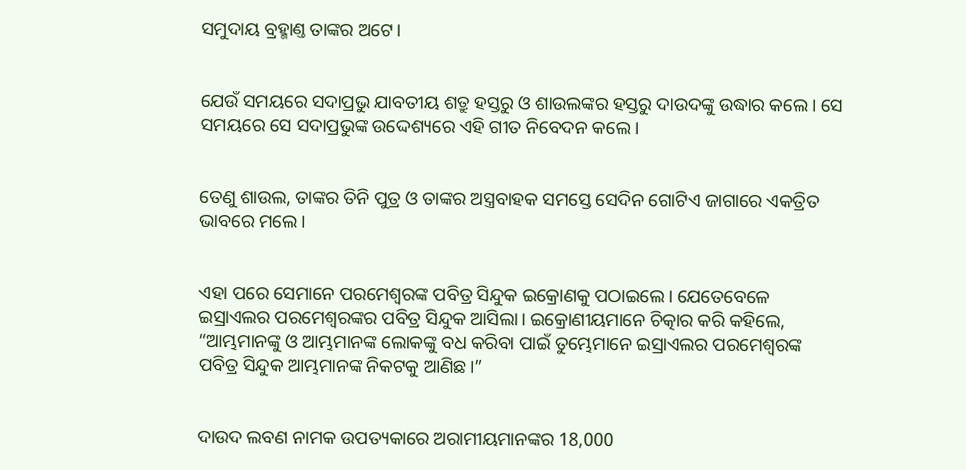ସମୁଦାୟ ବ୍ରହ୍ମାଣ୍ତ ତାଙ୍କର ଅଟେ।


ଯେଉଁ ସମୟରେ ସଦାପ୍ରଭୁ ଯାବତୀୟ ଶତ୍ରୁ ହସ୍ତରୁ ଓ ଶାଉଲଙ୍କର ହସ୍ତରୁ ଦାଉଦଙ୍କୁ ଉଦ୍ଧାର କଲେ। ସେ ସମୟରେ ସେ ସଦାପ୍ରଭୁଙ୍କ ଉଦ୍ଦେଶ୍ୟରେ ଏହି ଗୀତ ନିବେଦନ କଲେ।


ତେଣୁ ଶାଉଲ, ତାଙ୍କର ତିନି ପୁତ୍ର ଓ ତାଙ୍କର ଅସ୍ତ୍ରବାହକ ସମସ୍ତେ ସେଦିନ ଗୋଟିଏ ଜାଗାରେ ଏକତ୍ରିତ ଭାବରେ ମଲେ।


ଏହା ପରେ ସେମାନେ ପରମେଶ୍ୱରଙ୍କ ପବିତ୍ର ସିନ୍ଦୁକ ଇକ୍ରୋଣକୁ ପଠାଇଲେ। ଯେତେବେଳେ ଇସ୍ରାଏଲର ପରମେଶ୍ୱରଙ୍କର ପବିତ୍ର ସିନ୍ଦୁକ ଆସିଲା। ଇକ୍ରୋଣୀୟମାନେ ଚିତ୍କାର କରି କହିଲେ, “ଆମ୍ଭମାନଙ୍କୁ ଓ ଆମ୍ଭମାନଙ୍କ ଲୋକଙ୍କୁ ବଧ କରିବା ପାଇଁ ତୁମ୍ଭେମାନେ ଇସ୍ରାଏଲର ପରମେଶ୍ୱରଙ୍କ ପବିତ୍ର ସିନ୍ଦୁକ ଆମ୍ଭମାନଙ୍କ ନିକଟକୁ ଆଣିଛ।”


ଦାଉଦ ଲବଣ ନାମକ ଉପତ୍ୟକାରେ ଅରାମୀୟମାନଙ୍କର 18,000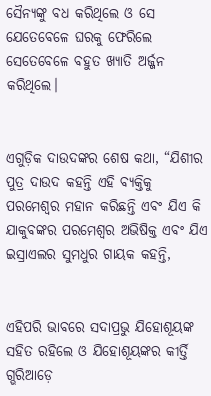ସୈନ୍ୟଙ୍କୁ ବଧ କରିଥିଲେ ଓ ସେ ଯେତେବେଳେ ଘରକୁ ଫେରିଲେ ସେତେବେଳେ ବହୁତ ଖ୍ୟାତି ଅର୍ଜ୍ଜନ କରିଥିଲେ।


ଏଗୁଡ଼ିକ ଦାଉଦଙ୍କର ଶେଷ କଥା, “ଯିଶୀର ପୁତ୍ର ଦାଉଦ କହନ୍ତି ଏହି ବ୍ୟକ୍ତିକୁ ପରମେଶ୍ୱର ମହାନ କରିଛନ୍ତି ଏବଂ ଯିଏ କି ଯାକୁବଙ୍କର ପରମେଶ୍ୱର ଅଭିଷିକ୍ତ ଏବଂ ଯିଏ ଇସ୍ରାଏଲର ସୁମଧୁର ଗାୟକ କହନ୍ତି,


ଏହିପରି ଭାବରେ ସଦାପ୍ରଭୁ ଯିହୋଶୂୟଙ୍କ ସହିତ ରହିଲେ ଓ ଯିହୋଶୂୟଙ୍କର କୀର୍ତ୍ତି ଗ୍ଭରିଆଡ଼େ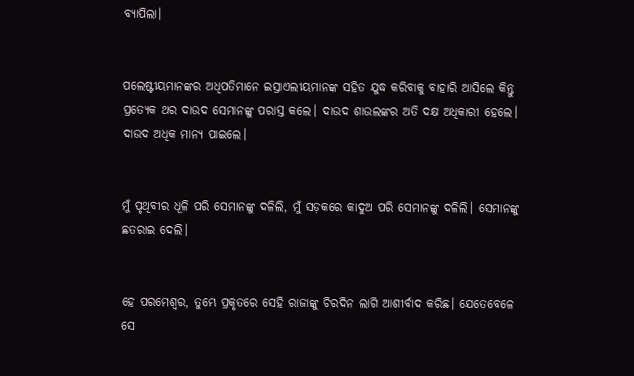ବ୍ୟାପିଲା।


ପଲେଷ୍ଟୀୟମାନଙ୍କର ଅଧିପତିମାନେ ଇସ୍ରାଏଲୀୟମାନଙ୍କ ସହିତ ଯୁଦ୍ଧ କରିବାକୁ ବାହାରି ଆସିଲେ କିନ୍ତୁ ପ୍ରତ୍ୟେକ ଥର ଦାଉଦ ସେମାନଙ୍କୁ ପରାସ୍ତ କଲେ। ଦାଉଦ ଶାଉଲଙ୍କର ଅତି ଦକ୍ଷ ଅଧିକାରୀ ହେଲେ। ଦାଉଦ ଅଧିକ ମାନ୍ୟ ପାଇଲେ।


ମୁଁ ପୃଥିବୀର ଧୂଳି ପରି ସେମାନଙ୍କୁ ଦଳିଲି, ମୁଁ ସଡ଼କରେ କାଦୁଅ ପରି ସେମାନଙ୍କୁ ଦଳିଲି। ସେମାନଙ୍କୁ ଛତରାଇ ଦେଲି।


ହେ ପରମେଶ୍ୱର, ତୁମ୍ଭେ ପ୍ରକୃତରେ ସେହି ରାଜାଙ୍କୁ ଚିରଦିନ ଲାଗି ଆଶୀର୍ବାଦ କରିଛ। ଯେତେବେଳେ ସେ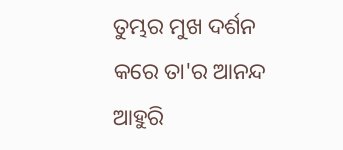ତୁମ୍ଭର ମୁଖ ଦର୍ଶନ କରେ ତା'ର ଆନନ୍ଦ ଆହୁରି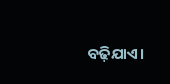ବଢ଼ିଯାଏ।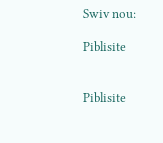Swiv nou:

Piblisite


Piblisite